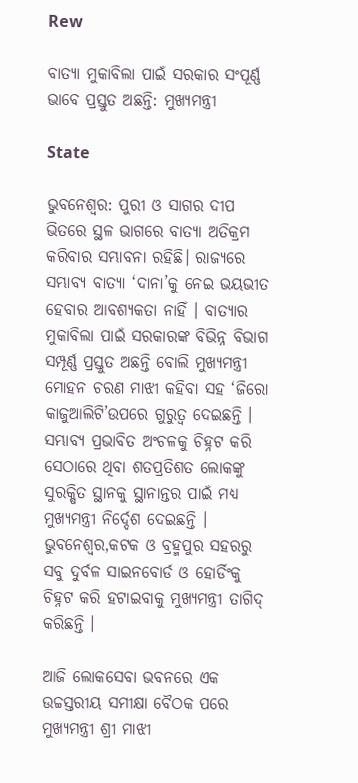Rew

ବାତ୍ୟା ମୁକାବିଲା ପାଇଁ ସରକାର ସଂପୂର୍ଣ୍ଣ ଭାବେ ପ୍ରସ୍ତୁତ ଅଛନ୍ତି: ମୁଖ୍ୟମନ୍ତ୍ରୀ

State

ଭୁବନେଶ୍ବର: ପୁରୀ ଓ ସାଗର ଦୀପ ଭିତରେ ସ୍ଥଳ ଭାଗରେ ବାତ୍ୟା ଅତିକ୍ରମ କରିବାର ସମ୍ଭାବନା ରହିଛି। ରାଜ୍ୟରେ ସମ୍ଭାବ୍ୟ ବାତ୍ୟା ‘ଦାନା’କୁ ନେଇ ଭୟଭୀତ ହେବାର ଆବଶ୍ୟକତା ନାହିଁ । ବାତ୍ୟାର ମୁକାବିଲା ପାଇଁ ସରକାରଙ୍କ ବିଭିନ୍ନ ବିଭାଗ ସମ୍ପୂର୍ଣ୍ଣ ପ୍ରସ୍ତୁତ ଅଛନ୍ତି ବୋଲି ମୁଖ୍ୟମନ୍ତ୍ରୀ ମୋହନ ଚରଣ ମାଝୀ କହିବା ସହ ‘ଜିରୋ କାଜୁଆଲିଟି’ଉପରେ ଗୁରୁତ୍ୱ ଦେଇଛନ୍ତି । ସମ୍ଭାବ୍ୟ ପ୍ରଭାବିତ ଅଂଚଳକୁ ଚିହ୍ନଟ କରି ସେଠାରେ ଥିବା ଶତପ୍ରତିଶତ ଲୋକଙ୍କୁ ସୁରକ୍ଷିତ ସ୍ଥାନକୁ ସ୍ଥାନାନ୍ତର ପାଇଁ ମଧ୍ୟ ମୁଖ୍ୟମନ୍ତ୍ରୀ ନିର୍ଦ୍ଦେଶ ଦେଇଛନ୍ତି । ଭୁବନେଶ୍ୱର,କଟକ ଓ ବ୍ରହ୍ମପୁର ସହରରୁ ସବୁ ଦୁର୍ବଳ ସାଇନବୋର୍ଡ ଓ ହୋର୍ଡିଂକୁ ଚିହ୍ନଟ କରି ହଟାଇବାକୁ ମୁଖ୍ୟମନ୍ତ୍ରୀ ତାଗିଦ୍ କରିଛନ୍ତି ।

ଆଜି ଲୋକସେବା ଭବନରେ ଏକ ଉଚ୍ଚସ୍ତରୀୟ ସମୀକ୍ଷା ବୈଠକ ପରେ ମୁଖ୍ୟମନ୍ତ୍ରୀ ଶ୍ରୀ ମାଝୀ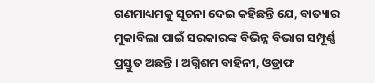ଗଣମାଧ୍ୟମକୁ ସୂଚନା ଦେଇ କହିଛନ୍ତି ଯେ, ବାତ୍ୟାର ମୁକାବିଲା ପାଇଁ ସରକାରଙ୍କ ବିଭିନ୍ନ ବିଭାଗ ସମ୍ପୂର୍ଣ୍ଣ ପ୍ରସ୍ତୁତ ଅଛନ୍ତି । ଅଗ୍ନିଶମ ବାହିନୀ, ଓଡ୍ରାଫ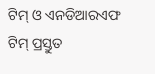ଟିମ୍ ଓ ଏନଡିଆରଏଫ ଟିମ୍ ପ୍ରସ୍ତୁତ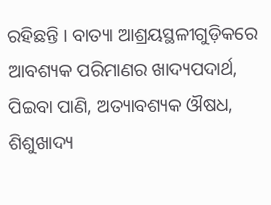ରହିଛନ୍ତି । ବାତ୍ୟା ଆଶ୍ରୟସ୍ଥଳୀଗୁଡ଼ିକରେ ଆବଶ୍ୟକ ପରିମାଣର ଖାଦ୍ୟପଦାର୍ଥ, ପିଇବା ପାଣି, ଅତ୍ୟାବଶ୍ୟକ ଔଷଧ, ଶିଶୁଖାଦ୍ୟ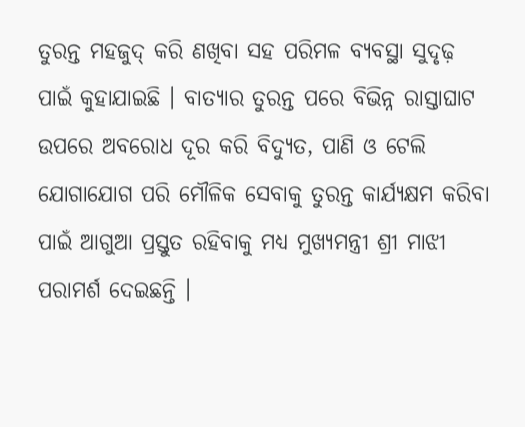ତୁରନ୍ତ ମହଜୁଦ୍ କରି ଣଖିବା ସହ ପରିମଳ ବ୍ୟବସ୍ଥା ସୁଦୃଢ଼ ପାଇଁ କୁହାଯାଇଛି । ବାତ୍ୟାର ତୁରନ୍ତ ପରେ ବିଭିନ୍ନ ରାସ୍ତାଘାଟ ଉପରେ ଅବରୋଧ ଦୂର କରି ବିଦ୍ୟୁତ, ପାଣି ଓ ଟେଲି ଯୋଗାଯୋଗ ପରି ମୌଳିକ ସେବାକୁ ତୁରନ୍ତ କାର୍ଯ୍ୟକ୍ଷମ କରିବା ପାଇଁ ଆଗୁଆ ପ୍ରସ୍ତୁତ ରହିବାକୁ ମଧ୍ୟ ମୁଖ୍ୟମନ୍ତ୍ରୀ ଶ୍ରୀ ମାଝୀ ପରାମର୍ଶ ଦେଇଛନ୍ତି ।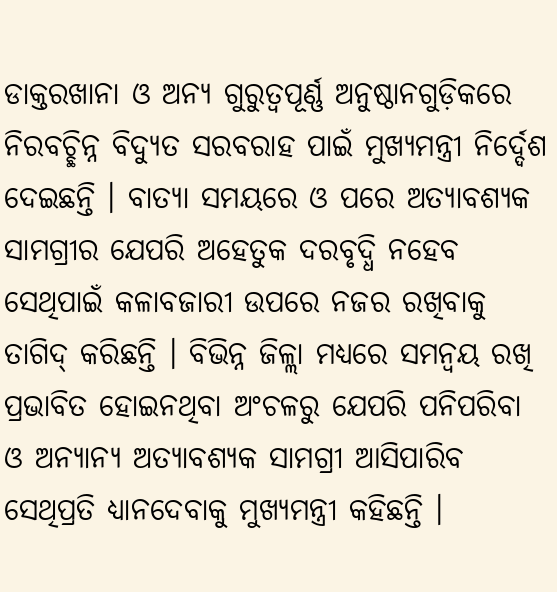ଡାକ୍ତରଖାନା ଓ ଅନ୍ୟ ଗୁରୁତ୍ୱପୂର୍ଣ୍ଣ ଅନୁଷ୍ଠାନଗୁଡ଼ିକରେ ନିରବଚ୍ଛିନ୍ନ ବିଦ୍ୟୁତ ସରବରାହ ପାଇଁ ମୁଖ୍ୟମନ୍ତ୍ରୀ ନିର୍ଦ୍ଦେଶ ଦେଇଛନ୍ତି । ବାତ୍ୟା ସମୟରେ ଓ ପରେ ଅତ୍ୟାବଶ୍ୟକ ସାମଗ୍ରୀର ଯେପରି ଅହେତୁକ ଦରବୃଦ୍ଧି ନହେବ ସେଥିପାଇଁ କଳାବଜାରୀ ଉପରେ ନଜର ରଖିବାକୁ ତାଗିଦ୍ କରିଛନ୍ତି । ବିଭିନ୍ନ ଜିଳ୍ଲା ମଧ୍ୟରେ ସମନ୍ୱୟ ରଖି ପ୍ରଭାବିତ ହୋଇନଥିବା ଅଂଚଳରୁ ଯେପରି ପନିପରିବା ଓ ଅନ୍ୟାନ୍ୟ ଅତ୍ୟାବଶ୍ୟକ ସାମଗ୍ରୀ ଆସିପାରିବ ସେଥିପ୍ରତି ଧ୍ୟାନଦେବାକୁ ମୁଖ୍ୟମନ୍ତ୍ରୀ କହିଛନ୍ତି ।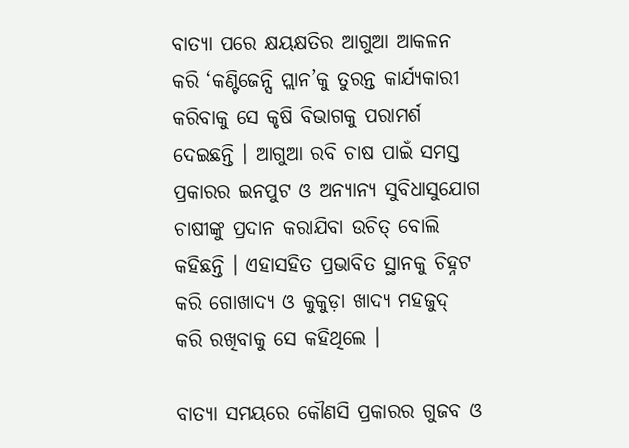ବାତ୍ୟା ପରେ କ୍ଷୟକ୍ଷତିର ଆଗୁଆ ଆକଳନ କରି ‘କଣ୍ଟିଜେନ୍ସି ପ୍ଲାନ’କୁ ତୁରନ୍ତ କାର୍ଯ୍ୟକାରୀ କରିବାକୁ ସେ କୃଷି ବିଭାଗକୁ ପରାମର୍ଶ ଦେଇଛନ୍ତି । ଆଗୁଆ ରବି ଚାଷ ପାଇଁ ସମସ୍ତ ପ୍ରକାରର ଇନପୁଟ ଓ ଅନ୍ୟାନ୍ୟ ସୁବିଧାସୁଯୋଗ ଚାଷୀଙ୍କୁ ପ୍ରଦାନ କରାଯିବା ଉଚିତ୍ ବୋଲି କହିଛନ୍ତି । ଏହାସହିତ ପ୍ରଭାବିତ ସ୍ଥାନକୁ ଚିହ୍ନଟ କରି ଗୋଖାଦ୍ୟ ଓ କୁକୁଡ଼ା ଖାଦ୍ୟ ମହଜୁଦ୍ କରି ରଖିବାକୁ ସେ କହିଥିଲେ ।

ବାତ୍ୟା ସମୟରେ କୌଣସି ପ୍ରକାରର ଗୁଜବ ଓ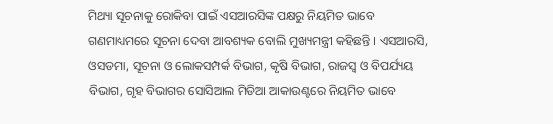ମିଥ୍ୟା ସୂଚନାକୁ ରୋକିବା ପାଇଁ ଏସଆରସିଙ୍କ ପକ୍ଷରୁ ନିୟମିତ ଭାବେ ଗଣମାଧ୍ୟମରେ ସୂଚନା ଦେବା ଆବଶ୍ୟକ ବୋଲି ମୁଖ୍ୟମନ୍ତ୍ରୀ କହିଛନ୍ତି । ଏସଆରସି, ଓସଡମା, ସୂଚନା ଓ ଲୋକସମ୍ପର୍କ ବିଭାଗ, କୃଷି ବିଭାଗ, ରାଜସ୍ୱ ଓ ବିପର୍ଯ୍ୟୟ ବିଭାଗ, ଗୃହ ବିଭାଗର ସୋସିଆଲ ମିଡିଆ ଆକାଉଣ୍ଟରେ ନିୟମିତ ଭାବେ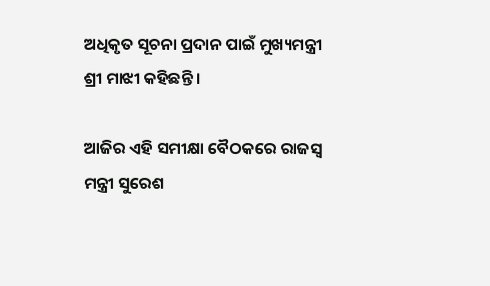ଅଧିକୃତ ସୂଚନା ପ୍ରଦାନ ପାଇଁ ମୁଖ୍ୟମନ୍ତ୍ରୀ ଶ୍ରୀ ମାଝୀ କହିଛନ୍ତି ।

ଆଜିର ଏହି ସମୀକ୍ଷା ବୈଠକରେ ରାଜସ୍ୱ ମନ୍ତ୍ରୀ ସୁରେଶ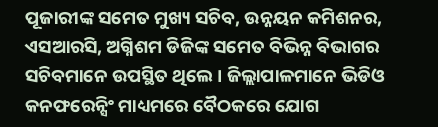ପୂଜାରୀଙ୍କ ସମେତ ମୁଖ୍ୟ ସଚିବ, ଉନ୍ନୟନ କମିଶନର, ଏସଆରସି, ଅଗ୍ନିଶମ ଡିଜିଙ୍କ ସମେତ ବିଭିନ୍ନ ବିଭାଗର ସଚିବମାନେ ଉପସ୍ଥିତ ଥିଲେ । ଜିଲ୍ଲାପାଳମାନେ ଭିଡିଓ କନଫରେନ୍ସିଂ ମାଧ୍ୟମରେ ବୈଠକରେ ଯୋଗ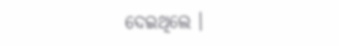ଦେଇଥିଲେ ।